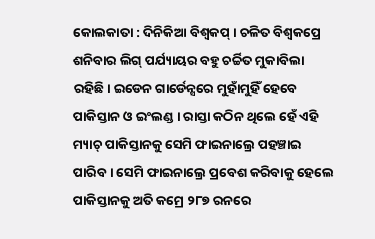କୋଲକାତା : ଦିନିକିଆ ବିଶ୍ୱକପ୍ । ଚଳିତ ବିଶ୍ୱକପ୍ରେ ଶନିବାର ଲିଗ୍ ପର୍ଯ୍ୟାୟର ବହୁ ଚର୍ଚ୍ଚିତ ମୁକାବିଲା ରହିଛି। ଇଡେନ ଗାର୍ଡେନ୍ସରେ ମୁହାଁମୁହିଁ ହେବେ ପାକିସ୍ତାନ ଓ ଇଂଲଣ୍ଡ । ରାସ୍ତା କଠିନ ଥିଲେ ହେଁ ଏହି ମ୍ୟାଚ୍ ପାକିସ୍ତାନକୁ ସେମି ଫାଇନାଲ୍ରେ ପହଞ୍ଚାଇ ପାରିବ । ସେମି ଫାଇନାଲ୍ରେ ପ୍ରବେଶ କରିବାକୁ ହେଲେ ପାକିସ୍ତାନକୁ ଅତି କମ୍ରେ ୨୮୭ ରନରେ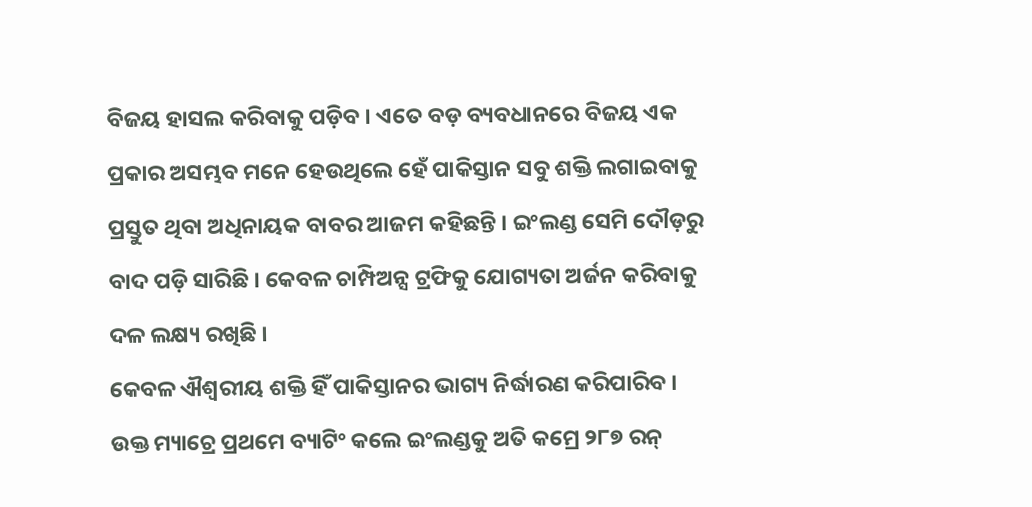ବିଜୟ ହାସଲ କରିବାକୁ ପଡ଼ିବ । ଏତେ ବଡ଼ ବ୍ୟବଧାନରେ ବିଜୟ ଏକ ପ୍ରକାର ଅସମ୍ଭବ ମନେ ହେଉଥିଲେ ହେଁ ପାକିସ୍ତାନ ସବୁ ଶକ୍ତି ଲଗାଇବାକୁ ପ୍ରସ୍ତୁତ ଥିବା ଅଧିନାୟକ ବାବର ଆଜମ କହିଛନ୍ତି । ଇଂଲଣ୍ଡ ସେମି ଦୌଡ଼ରୁ ବାଦ ପଡ଼ି ସାରିଛି । କେବଳ ଚାମ୍ପିଅନ୍ସ ଟ୍ରଫିକୁ ଯୋଗ୍ୟତା ଅର୍ଜନ କରିବାକୁ ଦଳ ଲକ୍ଷ୍ୟ ରଖିଛି ।
କେବଳ ଐଶ୍ୱରୀୟ ଶକ୍ତି ହିଁ ପାକିସ୍ତାନର ଭାଗ୍ୟ ନିର୍ଦ୍ଧାରଣ କରିପାରିବ । ଉକ୍ତ ମ୍ୟାଚ୍ରେ ପ୍ରଥମେ ବ୍ୟାଟିଂ କଲେ ଇଂଲଣ୍ଡକୁ ଅତି କମ୍ରେ ୨୮୭ ରନ୍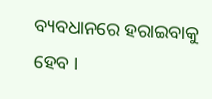ବ୍ୟବଧାନରେ ହରାଇବାକୁ ହେବ ।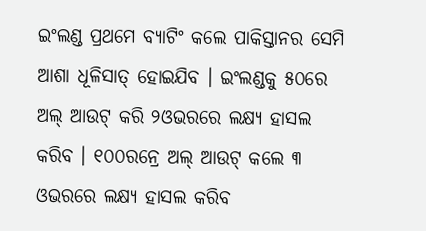ଇଂଲଣ୍ଡ ପ୍ରଥମେ ବ୍ୟାଟିଂ କଲେ ପାକିସ୍ତାନର ସେମି ଆଶା ଧୂଳିସାତ୍ ହୋଇଯିବ । ଇଂଲଣ୍ଡକୁ ୫୦ରେ ଅଲ୍ ଆଉଟ୍ କରି ୨ଓଭରରେ ଲକ୍ଷ୍ୟ ହାସଲ କରିବ । ୧୦୦ରନ୍ରେ ଅଲ୍ ଆଉଟ୍ କଲେ ୩ ଓଭରରେ ଲକ୍ଷ୍ୟ ହାସଲ କରିବ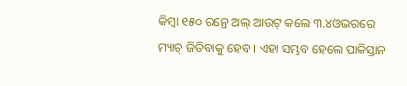କିମ୍ବା ୧୫୦ ରନ୍ରେ ଅଲ୍ ଆଉଟ୍ କଲେ ୩.୪ଓଭରରେ ମ୍ୟାଚ୍ ଜିତିବାକୁ ହେବ । ଏହା ସମ୍ଭବ ହେଲେ ପାକିସ୍ତାନ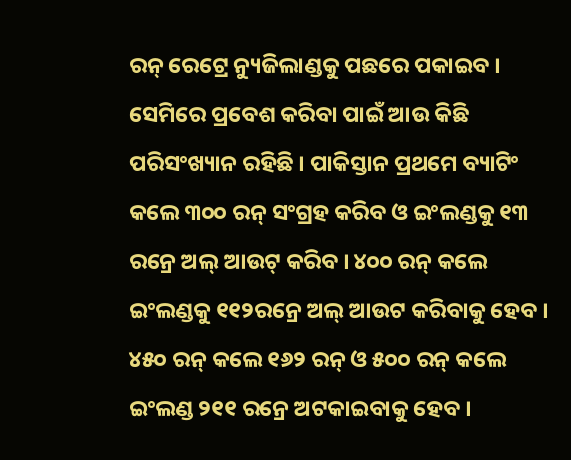ରନ୍ ରେଟ୍ରେ ନ୍ୟୁଜିଲାଣ୍ଡକୁ ପଛରେ ପକାଇବ ।
ସେମିରେ ପ୍ରବେଶ କରିବା ପାଇଁ ଆଉ କିଛି ପରିସଂଖ୍ୟାନ ରହିଛି । ପାକିସ୍ତାନ ପ୍ରଥମେ ବ୍ୟାଟିଂ କଲେ ୩୦୦ ରନ୍ ସଂଗ୍ରହ କରିବ ଓ ଇଂଲଣ୍ଡକୁ ୧୩ ରନ୍ରେ ଅଲ୍ ଆଉଟ୍ କରିବ । ୪୦୦ ରନ୍ କଲେ ଇଂଲଣ୍ଡକୁ ୧୧୨ରନ୍ରେ ଅଲ୍ ଆଉଟ କରିବାକୁ ହେବ । ୪୫୦ ରନ୍ କଲେ ୧୬୨ ରନ୍ ଓ ୫୦୦ ରନ୍ କଲେ ଇଂଲଣ୍ଡ ୨୧୧ ରନ୍ରେ ଅଟକାଇବାକୁ ହେବ ।